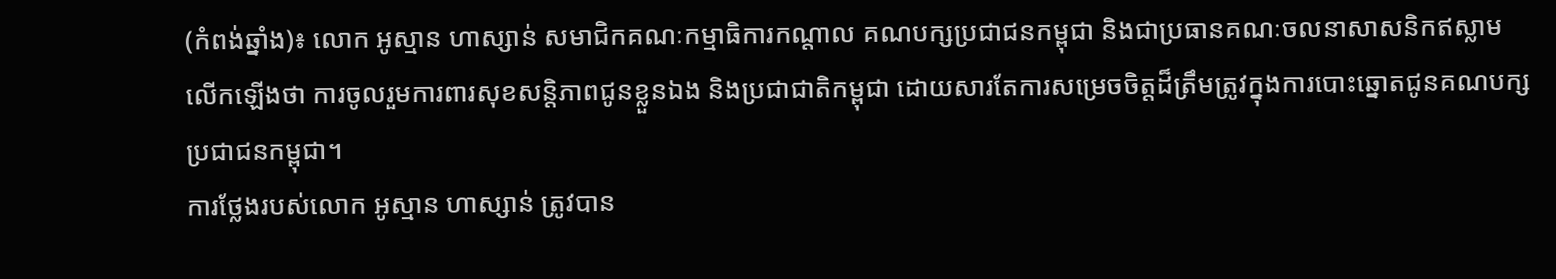(កំពង់ឆ្នាំង)៖ លោក អូស្មាន ហាស្សាន់ សមាជិកគណៈកម្មាធិការកណ្តាល គណបក្សប្រជាជនកម្ពុជា និងជាប្រធានគណៈចលនាសាសនិកឥស្លាម លើកឡើងថា ការចូលរួមការពារសុខសន្តិភាពជូនខ្លួនឯង និងប្រជាជាតិកម្ពុជា ដោយសារតែការសម្រេចចិត្តដ៏ត្រឹមត្រូវក្នុងការបោះឆ្នោតជូនគណបក្សប្រជាជនកម្ពុជា។
ការថ្លែងរបស់លោក អូស្មាន ហាស្សាន់ ត្រូវបាន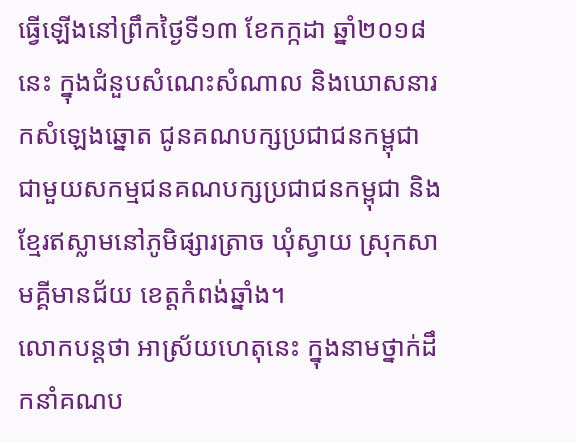ធ្វើឡើងនៅព្រឹកថ្ងៃទី១៣ ខែកក្កដា ឆ្នាំ២០១៨នេះ ក្នុងជំនួបសំណេះសំណាល និងឃោសនារកសំឡេងឆ្នោត ជូនគណបក្សប្រជាជនកម្ពុជា ជាមួយសកម្មជនគណបក្សប្រជាជនកម្ពុជា និងខ្មែរឥស្លាមនៅភូមិផ្សារត្រាច ឃុំស្វាយ ស្រុកសាមគ្គីមានជ័យ ខេត្តកំពង់ឆ្នាំង។
លោកបន្តថា អាស្រ័យហេតុនេះ ក្នុងនាមថ្នាក់ដឹកនាំគណប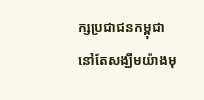ក្សប្រជាជនកម្ពុជា នៅតែសង្ឃឹមយ៉ាងមុ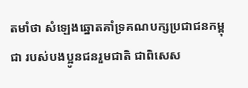តមាំថា សំឡេងឆ្នោតគាំទ្រគណបក្សប្រជាជនកម្ពុជា របស់បងប្អូនជនរួមជាតិ ជាពិសេស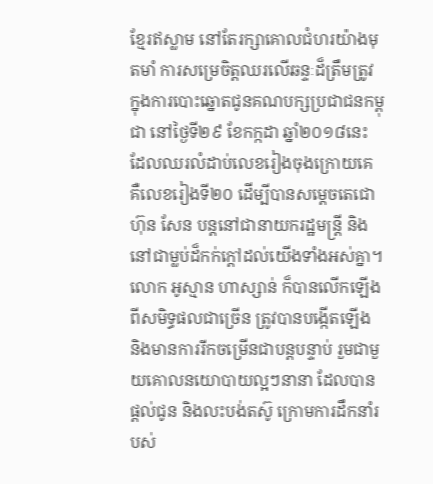ខ្មែរឥស្លាម នៅតែរក្សាគោលជំហរយ៉ាងមុតមាំ ការសម្រេចិត្តឈរលើឆន្ទៈដ៏ត្រឹមត្រូវ ក្នុងការបោះឆ្នោតជូនគណបក្សប្រជាជនកម្ពុជា នៅថ្ងៃទី២៩ ខែកក្កដា ឆ្នាំ២០១៨នេះ ដែលឈរលំដាប់លេខរៀងចុងក្រោយគេ គឺលេខរៀងទី២០ ដើម្បីបានសម្តេចតេជោ ហ៊ុន សែន បន្តនៅជានាយករដ្ឋមន្រ្តី និងនៅជាម្លប់ដ៏កក់ក្តៅដល់យើងទាំងអស់គ្នា។
លោក អូស្មាន ហាស្សាន់ ក៏បានលើកឡើង ពីសមិទ្ធផលជាច្រើន ត្រូវបានបង្កើតឡើង និងមានការរីកចម្រើនជាបន្តបន្ទាប់ រួមជាមួយគោលនយោបាយល្អៗនានា ដែលបានផ្តល់ជូន និងលះបង់តស៊ូ ក្រោមការដឹកនាំរបស់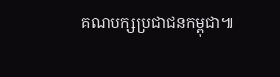គណបក្សប្រជាជនកម្ពុជា៕